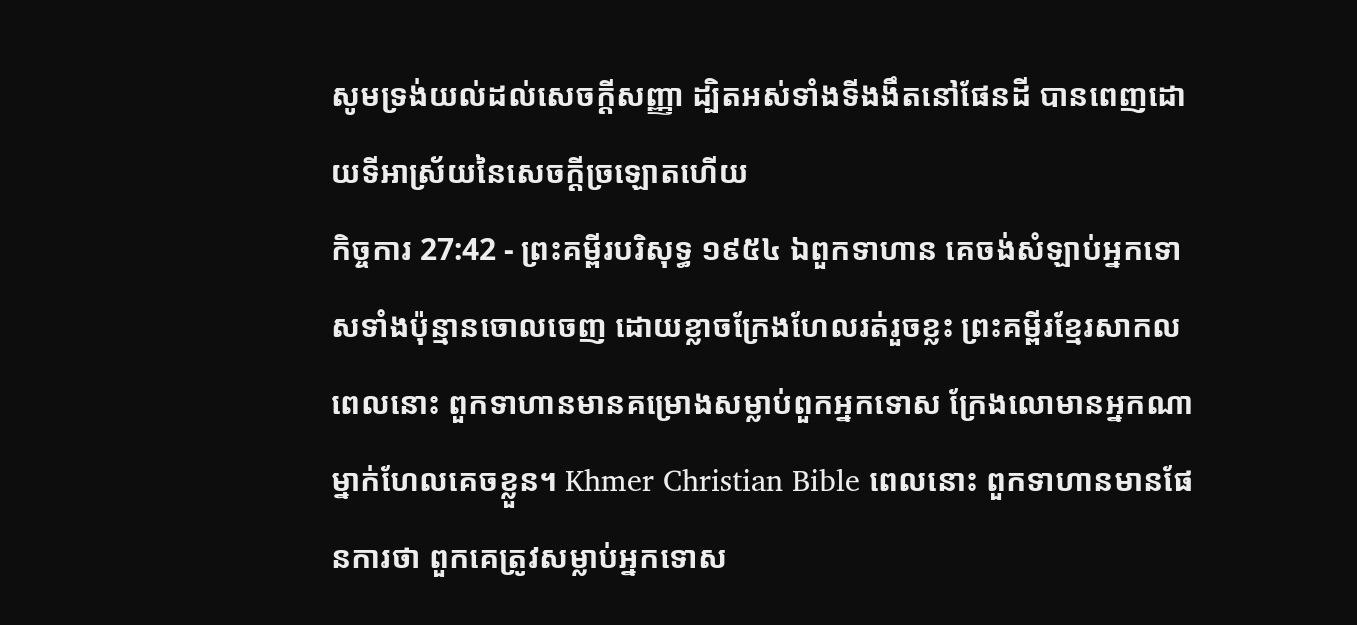សូមទ្រង់យល់ដល់សេចក្ដីសញ្ញា ដ្បិតអស់ទាំងទីងងឹតនៅផែនដី បានពេញដោយទីអាស្រ័យនៃសេចក្ដីច្រឡោតហើយ
កិច្ចការ 27:42 - ព្រះគម្ពីរបរិសុទ្ធ ១៩៥៤ ឯពួកទាហាន គេចង់សំឡាប់អ្នកទោសទាំងប៉ុន្មានចោលចេញ ដោយខ្លាចក្រែងហែលរត់រួចខ្លះ ព្រះគម្ពីរខ្មែរសាកល ពេលនោះ ពួកទាហានមានគម្រោងសម្លាប់ពួកអ្នកទោស ក្រែងលោមានអ្នកណាម្នាក់ហែលគេចខ្លួន។ Khmer Christian Bible ពេលនោះ ពួកទាហានមានផែនការថា ពួកគេត្រូវសម្លាប់អ្នកទោស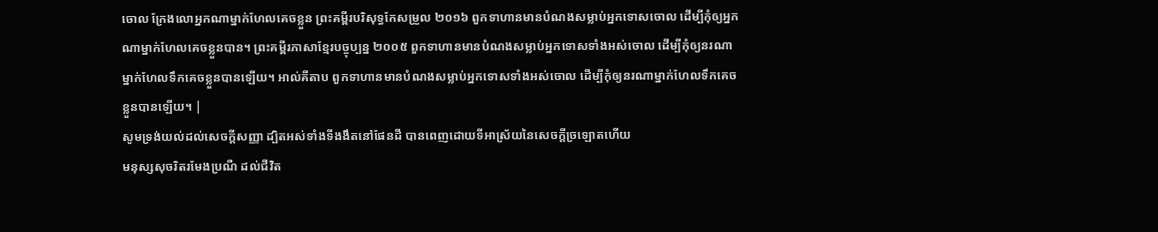ចោល ក្រែងលោអ្នកណាម្នាក់ហែលគេចខ្លួន ព្រះគម្ពីរបរិសុទ្ធកែសម្រួល ២០១៦ ពួកទាហានមានបំណងសម្លាប់អ្នកទោសចោល ដើម្បីកុំឲ្យអ្នកណាម្នាក់ហែលគេចខ្លួនបាន។ ព្រះគម្ពីរភាសាខ្មែរបច្ចុប្បន្ន ២០០៥ ពួកទាហានមានបំណងសម្លាប់អ្នកទោសទាំងអស់ចោល ដើម្បីកុំឲ្យនរណាម្នាក់ហែលទឹកគេចខ្លួនបានឡើយ។ អាល់គីតាប ពួកទាហានមានបំណងសម្លាប់អ្នកទោសទាំងអស់ចោល ដើម្បីកុំឲ្យនរណាម្នាក់ហែលទឹកគេចខ្លួនបានឡើយ។ |
សូមទ្រង់យល់ដល់សេចក្ដីសញ្ញា ដ្បិតអស់ទាំងទីងងឹតនៅផែនដី បានពេញដោយទីអាស្រ័យនៃសេចក្ដីច្រឡោតហើយ
មនុស្សសុចរិតរមែងប្រណី ដល់ជីវិត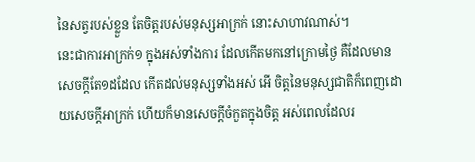នៃសត្វរបស់ខ្លួន តែចិត្តរបស់មនុស្សអាក្រក់ នោះសាហាវណាស់។
នេះជាការអាក្រក់១ ក្នុងអស់ទាំងការ ដែលកើតមកនៅក្រោមថ្ងៃ គឺដែលមានសេចក្ដីតែ១ដដែល កើតដល់មនុស្សទាំងអស់ អើ ចិត្តនៃមនុស្សជាតិក៏ពេញដោយសេចក្ដីអាក្រក់ ហើយក៏មានសេចក្ដីចំកួតក្នុងចិត្ត អស់ពេលដែលរ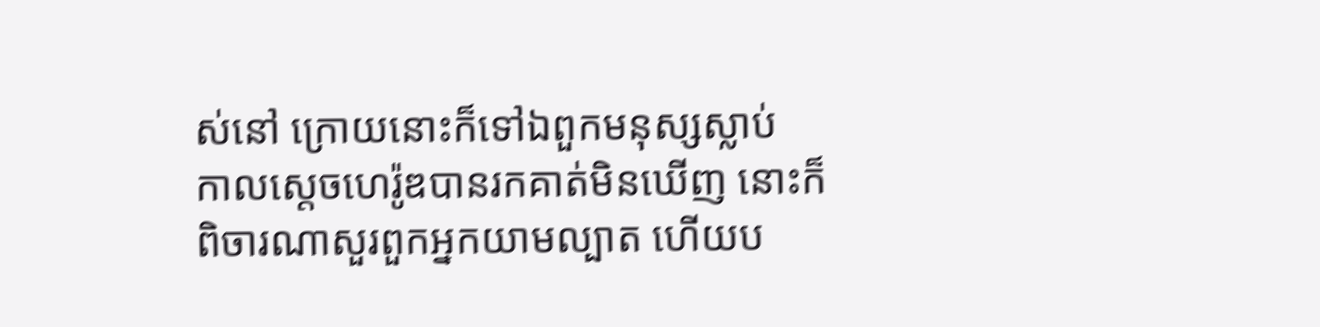ស់នៅ ក្រោយនោះក៏ទៅឯពួកមនុស្សស្លាប់
កាលស្តេចហេរ៉ូឌបានរកគាត់មិនឃើញ នោះក៏ពិចារណាសួរពួកអ្នកយាមល្បាត ហើយប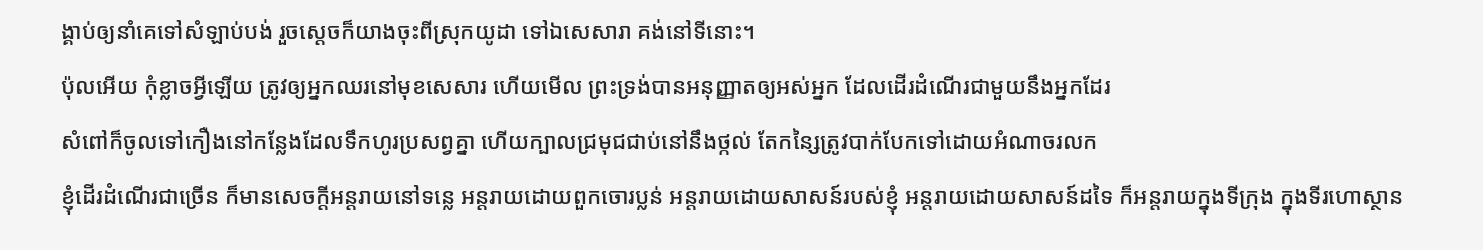ង្គាប់ឲ្យនាំគេទៅសំឡាប់បង់ រួចស្តេចក៏យាងចុះពីស្រុកយូដា ទៅឯសេសារា គង់នៅទីនោះ។
ប៉ុលអើយ កុំខ្លាចអ្វីឡើយ ត្រូវឲ្យអ្នកឈរនៅមុខសេសារ ហើយមើល ព្រះទ្រង់បានអនុញ្ញាតឲ្យអស់អ្នក ដែលដើរដំណើរជាមួយនឹងអ្នកដែរ
សំពៅក៏ចូលទៅកឿងនៅកន្លែងដែលទឹកហូរប្រសព្វគ្នា ហើយក្បាលជ្រមុជជាប់នៅនឹងថ្កល់ តែកន្សៃត្រូវបាក់បែកទៅដោយអំណាចរលក
ខ្ញុំដើរដំណើរជាច្រើន ក៏មានសេចក្ដីអន្តរាយនៅទន្លេ អន្តរាយដោយពួកចោរប្លន់ អន្តរាយដោយសាសន៍របស់ខ្ញុំ អន្តរាយដោយសាសន៍ដទៃ ក៏អន្តរាយក្នុងទីក្រុង ក្នុងទីរហោស្ថាន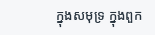ក្នុងសមុទ្រ ក្នុងពួក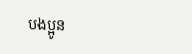បងប្អូន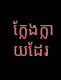ក្លែងក្លាយដែរ